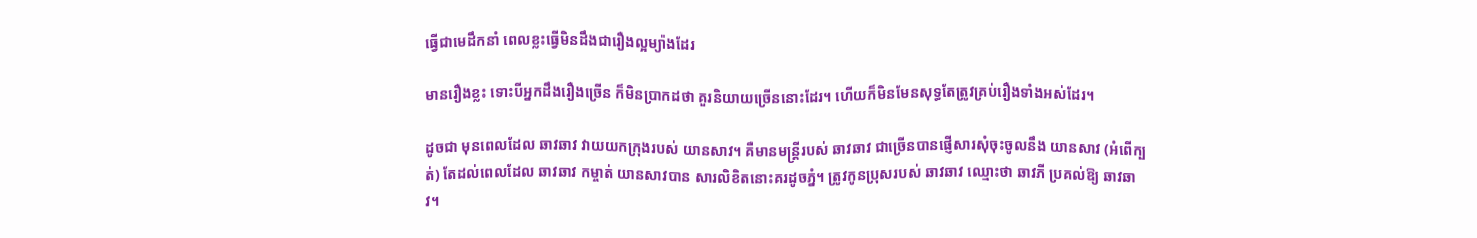ធ្វើជាមេដឹកនាំ ពេលខ្លះធ្វើមិនដឹងជារឿងល្អម្យ៉ាងដែរ

មានរឿងខ្លះ ទោះបីអ្នកដឹងរឿងច្រើន ក៏មិនប្រាកដថា គួរនិយាយច្រើននោះដែរ។ ហើយក៏មិនមែនសុទ្ធតែត្រូវគ្រប់រឿងទាំងអស់ដែរ។

ដូចជា មុនពេលដែល ឆាវឆាវ វាយយកក្រុងរបស់ យានសាវ។ គឺមានមន្ត្រីរបស់ ឆាវឆាវ ជាច្រើនបានផ្ញើសារសុំចុះចូលនឹង យានសាវ (អំពើក្បត់) តែដល់ពេលដែល ឆាវឆាវ កម្ចាត់ យានសាវបាន សារលិខិតនោះគរដូចភ្នំ។ ត្រូវកូនប្រុសរបស់ ឆាវឆាវ ឈ្មោះថា ឆាវភី ប្រគល់ឱ្យ ឆាវឆាវ។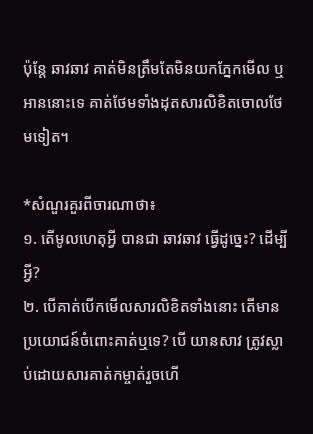ប៉ុន្តែ ឆាវឆាវ គាត់មិនត្រឹមតែមិនយកភ្នែកមើល ឬអាននោះទេ គាត់ថែមទាំងដុតសារលិខិតចោលថែមទៀត។

*សំណួរគួរពីចារណាថា៖
១. តើមូលហេតុអ្វី បានជា ឆាវឆាវ ធ្វើដូច្នេះ? ដើម្បីអ្វី?
២. បើគាត់បើកមើលសារលិខិតទាំងនោះ តើមានប្រយោជន៍ចំពោះគាត់ឬទេ? បើ យានសាវ ត្រូវស្លាប់ដោយសារគាត់កម្ចាត់រួចហើ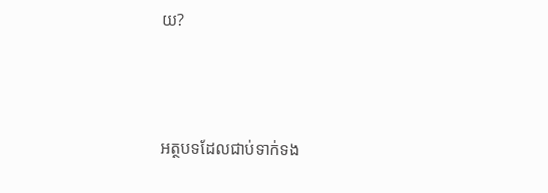យ?



អត្ថបទដែលជាប់ទាក់ទង